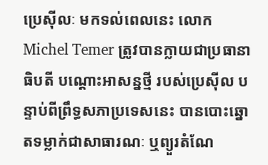ប្រេស៊ីលៈ មកទល់ពេលនេះ លោក Michel Temer ត្រូវបានក្លាយជាប្រធានាធិបតី បណ្តោះអាសន្នថ្មី របស់ប្រេស៊ីល បន្ទាប់ពីព្រឹទ្ធសភាប្រទេសនេះ បានបោះឆ្នោតទម្លាក់ជាសាធារណៈ ឬព្យួរតំណែ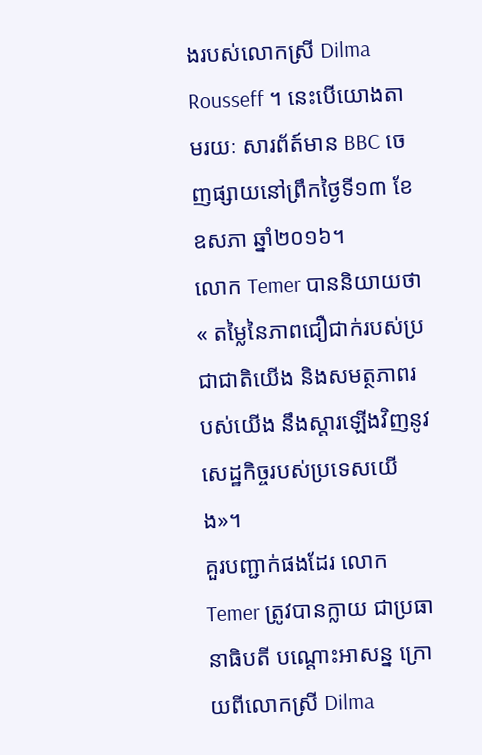ងរបស់លោកស្រី Dilma Rousseff ។ នេះបើយោងតាមរយៈ សារព័ត៍មាន BBC ចេញផ្សាយនៅព្រឹកថ្ងៃទី១៣ ខែឧសភា ឆ្នាំ២០១៦។
លោក Temer បាននិយាយថា « តម្លៃនៃភាពជឿជាក់របស់ប្រជាជាតិយើង និងសមត្ថភាពរបស់យើង នឹងស្ដារឡើងវិញនូវសេដ្ឋកិច្ចរបស់ប្រទេសយើង»។
គួរបញ្ជាក់ផងដែរ លោក Temer ត្រូវបានក្លាយ ជាប្រធានាធិបតី បណ្តោះអាសន្ន ក្រោយពីលោកស្រី Dilma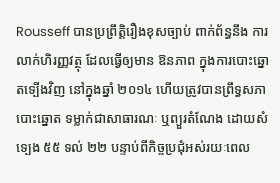Rousseff បានប្រព្រឹត្តិរឿងខុសច្បាប់ ពាក់ព័ន្ធនឹង ការលាក់ហិរញ្ញវត្ថុ ដែលធ្វើឲ្យមាន ឱនភាព ក្នុងការបោះឆ្នោតទ្បើងវិញ នៅក្នុងឆ្នាំ ២០១៤ ហើយត្រូវបានព្រឹទ្ធសភា បោះឆ្នោត ទម្លាក់ជាសាធារណៈ ឬព្យួរតំណែង ដោយសំទ្បេង ៥៥ ទល់ ២២ បន្ទាប់ពីកិច្ចប្រជុំអស់រយៈពេល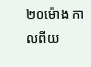២០ម៉ោង កាលពីយ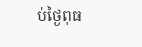ប់ថ្ងៃពុធ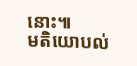នោះ៕
មតិយោបល់